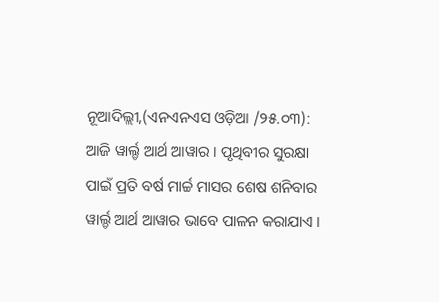ନୂଆଦିଲ୍ଲୀ,(ଏନଏନଏସ ଓଡ଼ିଆ /୨୫.୦୩): ଆଜି ୱାର୍ଲ୍ଡ ଆର୍ଥ ଆୱାର । ପୃଥିବୀର ସୁରକ୍ଷା ପାଇଁ ପ୍ରତି ବର୍ଷ ମାର୍ଚ୍ଚ ମାସର ଶେଷ ଶନିବାର ୱାର୍ଲ୍ଡ ଆର୍ଥ ଆୱାର ଭାବେ ପାଳନ କରାଯାଏ ।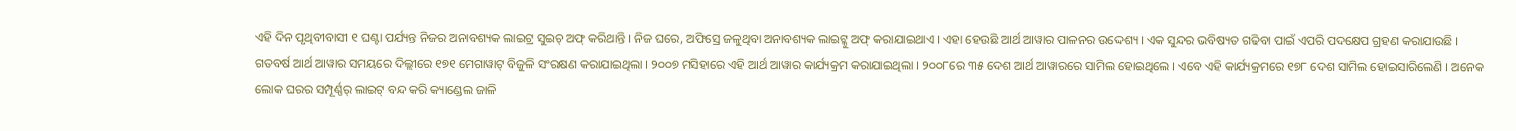ଏହି ଦିନ ପୃଥିବୀବାସୀ ୧ ଘଣ୍ଟା ପର୍ଯ୍ୟନ୍ତ ନିଜର ଅନାବଶ୍ୟକ ଲାଇଟ୍ର ସୁଇଚ୍ ଅଫ୍ କରିଥାନ୍ତି । ନିଜ ଘରେ, ଅଫିସ୍ରେ ଜଳୁଥିବା ଅନାବଶ୍ୟକ ଲାଇଟ୍କୁ ଅଫ୍ କରାଯାଇଥାଏ । ଏହା ହେଉଛି ଆର୍ଥ ଆୱାର ପାଳନର ଉଦ୍ଦେଶ୍ୟ । ଏକ ସୁନ୍ଦର ଭବିଷ୍ୟତ ଗଢିବା ପାଇଁ ଏପରି ପଦକ୍ଷେପ ଗ୍ରହଣ କରାଯାଉଛି ।
ଗତବର୍ଷ ଆର୍ଥ ଆୱାର ସମୟରେ ଦିଲ୍ଲୀରେ ୧୭୧ ମେଗାୱାଟ୍ ବିଜୁଳି ସଂରକ୍ଷଣ କରାଯାଇଥିଲା । ୨୦୦୭ ମସିହାରେ ଏହି ଆର୍ଥ ଆୱାର କାର୍ଯ୍ୟକ୍ରମ କରାଯାଇଥିଲା । ୨୦୦୮ରେ ୩୫ ଦେଶ ଆର୍ଥ ଆୱାରରେ ସାମିଲ ହୋଇଥିଲେ । ଏବେ ଏହି କାର୍ଯ୍ୟକ୍ରମରେ ୧୭୮ ଦେଶ ସାମିଲ ହୋଇସାରିଲେଣି । ଅନେକ ଲୋକ ଘରର ସମ୍ପୂର୍ଣ୍ଣର୍ ଲାଇଟ୍ ବନ୍ଦ କରି କ୍ୟାଣ୍ଡେଲ ଜାଳି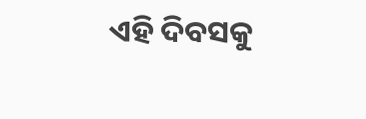ଏହି ଦିବସକୁ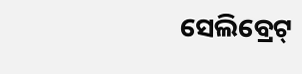ସେଲିବ୍ରେଟ୍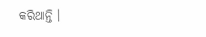କରିଥାନ୍ତି ।